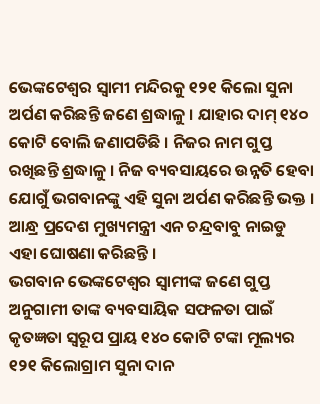ଭେଙ୍କଟେଶ୍ବର ସ୍ବାମୀ ମନ୍ଦିରକୁ ୧୨୧ କିଲୋ ସୁନା ଅର୍ପଣ କରିଛନ୍ତି ଜଣେ ଶ୍ରଦ୍ଧାଳୁ । ଯାହାର ଦାମ୍ ୧୪୦ କୋଟି ବୋଲି ଜଣାପଡିଛି । ନିଜର ନାମ ଗୁପ୍ତ ରଖିଛନ୍ତି ଶ୍ରଦ୍ଧାଳୁ । ନିଜ ବ୍ୟବସାୟରେ ଉନ୍ନତି ହେବା ଯୋଗୁଁ ଭଗବାନଙ୍କୁ ଏହି ସୁନା ଅର୍ପଣ କରିଛନ୍ତି ଭକ୍ତ । ଆନ୍ଧ୍ର ପ୍ରଦେଶ ମୁଖ୍ୟମନ୍ତ୍ରୀ ଏନ ଚନ୍ଦ୍ରବାବୁ ନାଇଡୁ ଏହା ଘୋଷଣା କରିଛନ୍ତି ।
ଭଗବାନ ଭେଙ୍କଟେଶ୍ୱର ସ୍ୱାମୀଙ୍କ ଜଣେ ଗୁପ୍ତ ଅନୁଗାମୀ ତାଙ୍କ ବ୍ୟବସାୟିକ ସଫଳତା ପାଇଁ କୃତଜ୍ଞତା ସ୍ୱରୂପ ପ୍ରାୟ ୧୪୦ କୋଟି ଟଙ୍କା ମୂଲ୍ୟର ୧୨୧ କିଲୋଗ୍ରାମ ସୁନା ଦାନ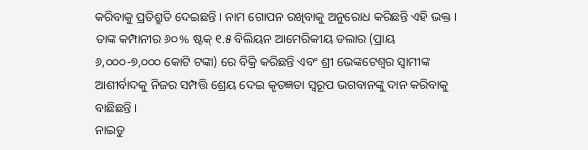କରିବାକୁ ପ୍ରତିଶ୍ରୁତି ଦେଇଛନ୍ତି । ନାମ ଗୋପନ ରଖିବାକୁ ଅନୁରୋଧ କରିଛନ୍ତି ଏହି ଭକ୍ତ । ତାଙ୍କ କମ୍ପାନୀର ୬୦% ଷ୍ଟକ୍ ୧.୫ ବିଲିୟନ ଆମେରିକୀୟ ଡଲାର (ପ୍ରାୟ ୬,୦୦୦-୭,୦୦୦ କୋଟି ଟଙ୍କା) ରେ ବିକ୍ରି କରିଛନ୍ତି ଏବଂ ଶ୍ରୀ ଭେଙ୍କଟେଶ୍ୱର ସ୍ୱାମୀଙ୍କ ଆଶୀର୍ବାଦକୁ ନିଜର ସମ୍ପତ୍ତି ଶ୍ରେୟ ଦେଇ କୃତଜ୍ଞତା ସ୍ୱରୂପ ଭଗବାନଙ୍କୁ ଦାନ କରିବାକୁ ବାଛିଛନ୍ତି ।
ନାଇଡୁ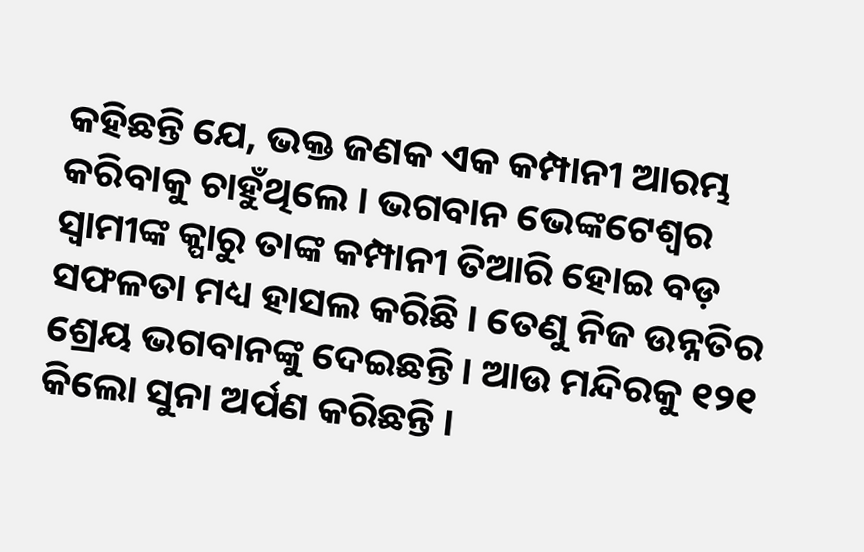କହିଛନ୍ତି ଯେ, ଭକ୍ତ ଜଣକ ଏକ କମ୍ପାନୀ ଆରମ୍ଭ କରିବାକୁ ଚାହୁଁଥିଲେ । ଭଗବାନ ଭେଙ୍କଟେଶ୍ୱର ସ୍ୱାମୀଙ୍କ କ୍ପାରୁ ତାଙ୍କ କମ୍ପାନୀ ତିଆରି ହୋଇ ବଡ଼ ସଫଳତା ମଧ୍ୟ ହାସଲ କରିଛି । ତେଣୁ ନିଜ ଉନ୍ନତିର ଶ୍ରେୟ ଭଗବାନଙ୍କୁ ଦେଇଛନ୍ତି । ଆଉ ମନ୍ଦିରକୁ ୧୨୧ କିଲୋ ସୁନା ଅର୍ପଣ କରିଛନ୍ତି ।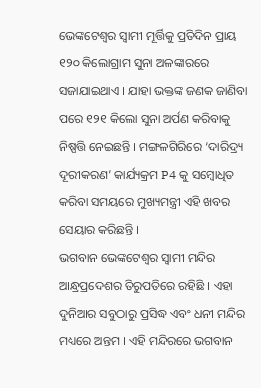ଭେଙ୍କଟେଶ୍ବର ସ୍ବାମୀ ମୂର୍ତ୍ତିକୁ ପ୍ରତିଦିନ ପ୍ରାୟ ୧୨୦ କିଲୋଗ୍ରାମ ସୁନା ଅଳଙ୍କାରରେ ସଜାଯାଇଥାଏ । ଯାହା ଭକ୍ତଙ୍କ ଜଣକ ଜାଣିବା ପରେ ୧୨୧ କିଲୋ ସୁନା ଅର୍ପଣ କରିବାକୁ ନିଷ୍ପତ୍ତି ନେଇଛନ୍ତି । ମଙ୍ଗଳଗିରିରେ ‘ଦାରିଦ୍ର୍ୟ ଦୂରୀକରଣ’ କାର୍ଯ୍ୟକ୍ରମ P4 କୁ ସମ୍ବୋଧିତ କରିବା ସମୟରେ ମୁଖ୍ୟମନ୍ତ୍ରୀ ଏହି ଖବର ସେୟାର କରିଛନ୍ତି ।
ଭଗବାନ ଭେଙ୍କଟେଶ୍ବର ସ୍ବାମୀ ମନ୍ଦିର ଆନ୍ଧ୍ରପ୍ରଦେଶର ତିରୁପତିରେ ରହିଛି । ଏହା ଦୁନିଆର ସବୁଠାରୁ ପ୍ରସିଦ୍ଧ ଏବଂ ଧନୀ ମନ୍ଦିର ମଧ୍ୟରେ ଅନ୍ତମ । ଏହି ମନ୍ଦିରରେ ଭଗବାନ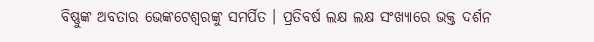ବିଷ୍ଣୁଙ୍କ ଅବତାର ଭେଙ୍କଟେଶ୍ବରଙ୍କୁ ସମର୍ପିତ । ପ୍ରତିବର୍ଷ ଲକ୍ଷ ଲକ୍ଷ ସଂଖ୍ୟାରେ ଭକ୍ତ ଦର୍ଶନ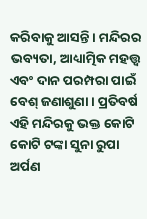କରିବାକୁ ଆସନ୍ତି । ମନ୍ଦିରର ଭବ୍ୟତା, ଆଧ୍ୟାତ୍ମିକ ମହତ୍ତ୍ବ ଏବଂ ଦାନ ପରମ୍ପରା ପାଇଁ ବେଶ୍ ଜଣାଶୁଣା । ପ୍ରତିବର୍ଷ ଏହି ମନ୍ଦିରକୁ ଭକ୍ତ କୋଟି କୋଟି ଟଙ୍କା ସୁନା ରୁପା ଅର୍ପଣ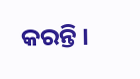କରନ୍ତି ।